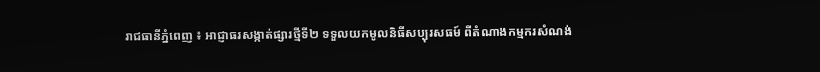រាជធានីភ្នំពេញ ៖ អាជ្ញាធរសង្កាត់ផ្សារថ្មីទី២ ទទួលយកមូលនិធីសប្បុរសធម៍ ពីតំណាងកម្មករសំណង់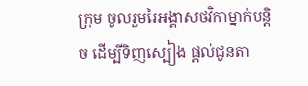ក្រុម ចូលរួមរៃអង្គាសថវិកាម្នាក់បន្តិច ដើម្បីទិញស្បៀង ផ្តល់ជូនតា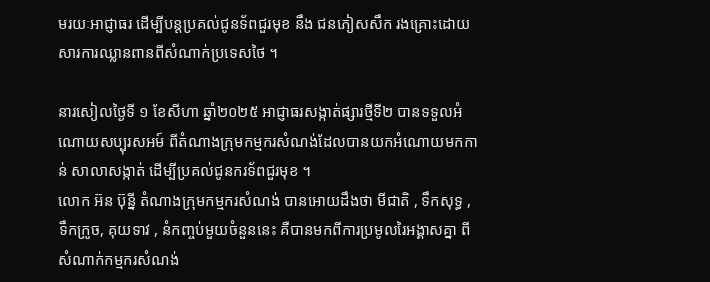មរយៈអាជ្ញាធរ ដើម្បីបន្តប្រគល់ជូនទ័ពជួរមុខ នឹង ជនភៀសសឹក រងគ្រោះដោយសារការឈ្លានពានពីសំណាក់ប្រទេសថៃ ។

នារសៀលថៃ្ងទី ១ ខែសីហា ឆ្នាំ២០២៥ អាជ្ញាធរសង្កាត់ផ្សារថ្មីទី២ បានទទួលអំណោយសប្បុរសអម៍ ពីតំណាងក្រុមកម្មករសំណង់ដែលបានយកអំណោយមកកាន់ សាលាសង្កាត់ ដើម្បីប្រគល់ជូនករទ័ពជួរមុខ ។
លោក អ៊ន ប៊ុន្នី តំណាងក្រុមកម្មករសំណង់ បានអោយដឹងថា មីជាតិ , ទឹកសុទ្ធ , ទឹកក្រូច, គុយទាវ , នំកញ្ចប់មួយចំនួននេះ គឺបានមកពីការប្រមូលរៃអង្គាសគ្នា ពីសំណាក់កម្មករសំណង់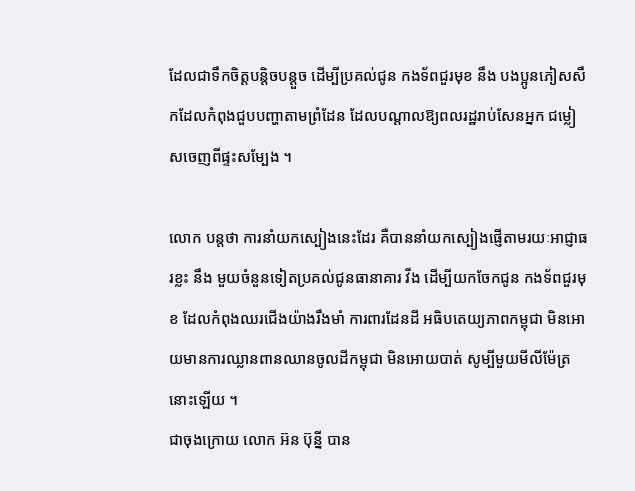ដែលជាទឹកចិត្តបន្តិចបន្តួច ដើម្បីប្រគល់ជូន កងទ័ពជួរមុខ នឹង បងប្អូនភៀសសឹកដែលកំពុងជួបបញ្ហាតាមព្រំដែន ដែលបណ្តាលឱ្យពលរដ្ឋរាប់សែនអ្នក ជម្លៀសចេញពីផ្ទះសម្បែង ។

លោក បន្តថា ការនាំយកស្បៀងនេះដែរ គឺបាននាំយកស្បៀងផ្ញើតាមរយៈអាជ្ញាធរខ្លះ នឹង មួយចំនួនទៀតប្រគល់ជូនធានាគារ វីង ដើម្បីយកចែកជូន កងទ័ពជួរមុខ ដែលកំពុងឈរជើងយ៉ាងរឹងមាំ ការពារដែនដី អធិបតេយ្យភាពកម្ពុជា មិនអោយមានការឈ្លានពានឈានចូលដីកម្ពុជា មិនអោយបាត់ សូម្បីមួយមីលីម៉ែត្រនោះឡើយ ។
ជាចុងក្រោយ លោក អ៊ន ប៊ុន្នី បាន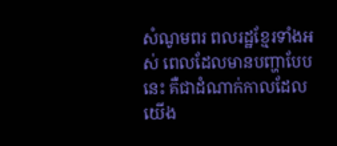សំណូមពរ ពលរដ្ឋខ្មែរទាំងអស់ ពេលដែលមានបញ្ហាបែបនេះ គឺជាដំណាក់កាលដែលយើង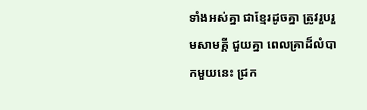ទាំងអស់គ្នា ជាខ្មែរដូចគ្នា ត្រូវរួបរួមសាមគ្គី ជួយគ្នា ពេលគ្រាដ៏លំបាកមួយនេះ ជ្រក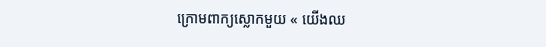ក្រោមពាក្យស្លោកមួយ « យើងឈ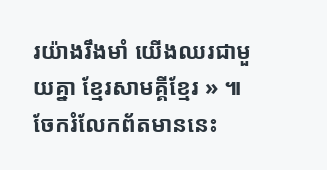រយ៉ាងរឹងមាំ យើងឈរជាមួយគ្នា ខ្មែរសាមគ្គីខ្មែរ » ៕
ចែករំលែកព័តមាននេះ